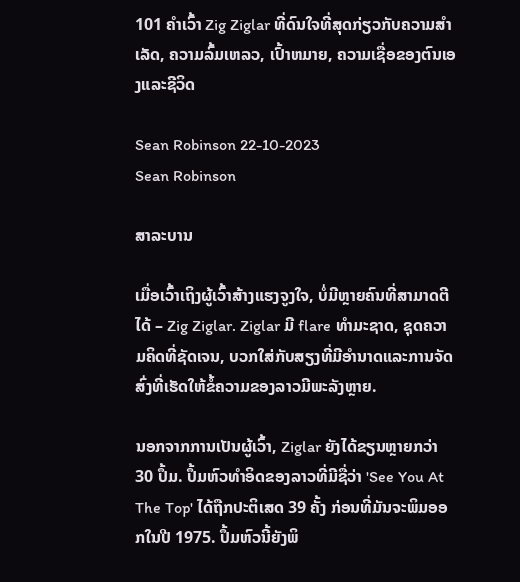101 ຄໍາເວົ້າ Zig Ziglar ທີ່ດົນໃຈທີ່ສຸດກ່ຽວກັບຄວາມສໍາເລັດ, ຄວາມລົ້ມເຫລວ, ເປົ້າຫມາຍ, ຄວາມເຊື່ອຂອງຕົນເອງແລະຊີວິດ

Sean Robinson 22-10-2023
Sean Robinson

ສາລະບານ

ເມື່ອເວົ້າເຖິງຜູ້ເວົ້າສ້າງແຮງຈູງໃຈ, ບໍ່ມີຫຼາຍຄົນທີ່ສາມາດຕີໄດ້ – Zig Ziglar. Ziglar ມີ flare ທໍາມະຊາດ, ຊຸດຄວາມຄິດທີ່ຊັດເຈນ, ບວກໃສ່ກັບສຽງທີ່ມີອໍານາດແລະການຈັດສົ່ງທີ່ເຮັດໃຫ້ຂໍ້ຄວາມຂອງລາວມີພະລັງຫຼາຍ.

ນອກຈາກການເປັນຜູ້ເວົ້າ, Ziglar ຍັງໄດ້ຂຽນຫຼາຍກວ່າ 30 ປຶ້ມ. ປຶ້ມຫົວທຳອິດຂອງລາວທີ່ມີຊື່ວ່າ 'See You At The Top' ໄດ້ຖືກປະຕິເສດ 39 ຄັ້ງ ກ່ອນທີ່ມັນຈະພິມອອກໃນປີ 1975. ປຶ້ມຫົວນີ້ຍັງພິ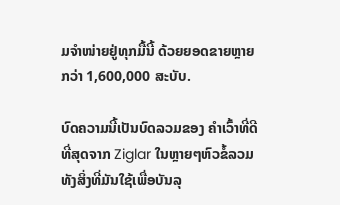ມຈຳໜ່າຍຢູ່ທຸກມື້ນີ້ ດ້ວຍຍອດຂາຍຫຼາຍກວ່າ 1,600,000 ສະບັບ.

ບົດຄວາມນີ້ເປັນບົດລວມຂອງ ຄໍາເວົ້າທີ່ດີທີ່ສຸດຈາກ Ziglar ໃນຫຼາຍໆຫົວຂໍ້ລວມທັງສິ່ງທີ່ມັນໃຊ້ເພື່ອບັນລຸ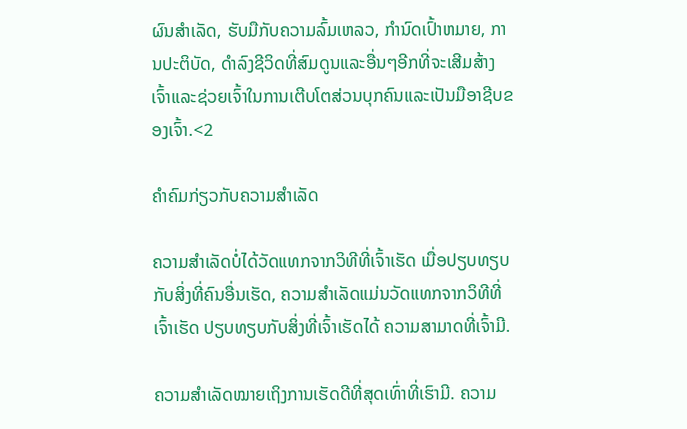ຜົນສໍາເລັດ, ຮັບມືກັບຄວາມລົ້ມເຫລວ, ກໍານົດເປົ້າຫມາຍ, ການປະຕິບັດ, ດໍາລົງຊີວິດທີ່ສົມດູນແລະອື່ນໆອີກທີ່ຈະເສີມສ້າງເຈົ້າແລະຊ່ວຍເຈົ້າໃນການເຕີບໂຕສ່ວນບຸກຄົນແລະເປັນມືອາຊີບຂອງເຈົ້າ.<2

ຄຳຄົມກ່ຽວກັບຄວາມສຳເລັດ

ຄວາມສຳເລັດບໍ່ໄດ້ວັດແທກຈາກວິທີທີ່ເຈົ້າເຮັດ ເມື່ອປຽບທຽບກັບສິ່ງທີ່ຄົນອື່ນເຮັດ, ຄວາມສຳເລັດແມ່ນວັດແທກຈາກວິທີທີ່ເຈົ້າເຮັດ ປຽບທຽບກັບສິ່ງທີ່ເຈົ້າເຮັດໄດ້ ຄວາມສາມາດທີ່ເຈົ້າມີ.

ຄວາມສຳເລັດໝາຍເຖິງການເຮັດດີທີ່ສຸດເທົ່າທີ່ເຮົາມີ. ຄວາມ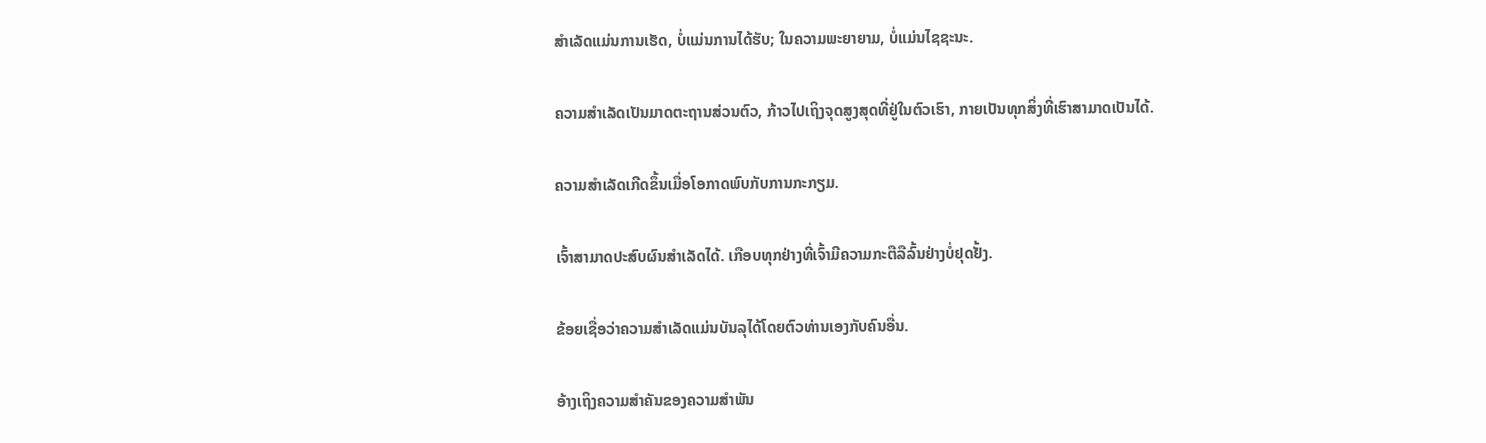ສໍາເລັດແມ່ນການເຮັດ, ບໍ່ແມ່ນການໄດ້ຮັບ; ໃນຄວາມພະຍາຍາມ, ບໍ່ແມ່ນໄຊຊະນະ.

ຄວາມສຳເລັດເປັນມາດຕະຖານສ່ວນຕົວ, ກ້າວໄປເຖິງຈຸດສູງສຸດທີ່ຢູ່ໃນຕົວເຮົາ, ກາຍເປັນທຸກສິ່ງທີ່ເຮົາສາມາດເປັນໄດ້.

ຄວາມສຳເລັດເກີດຂຶ້ນເມື່ອໂອກາດພົບກັບການກະກຽມ.

ເຈົ້າສາມາດປະສົບຜົນສຳເລັດໄດ້. ເກືອບທຸກຢ່າງທີ່ເຈົ້າມີຄວາມກະຕືລືລົ້ນຢ່າງບໍ່ຢຸດຢັ້ງ.

ຂ້ອຍເຊື່ອວ່າຄວາມສຳເລັດແມ່ນບັນລຸໄດ້ໂດຍຕົວທ່ານເອງກັບຄົນອື່ນ.

ອ້າງເຖິງຄວາມສໍາຄັນຂອງຄວາມສໍາພັນ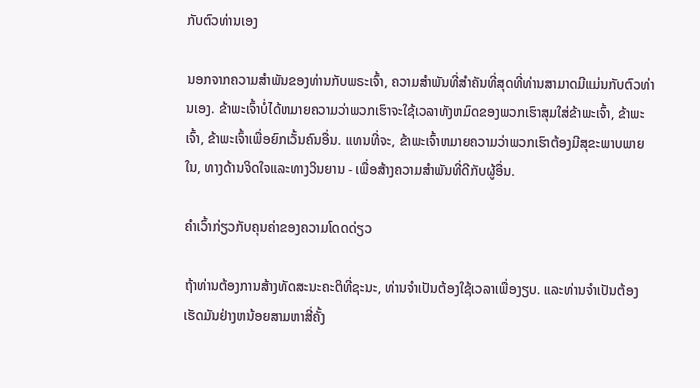ກັບຕົວທ່ານເອງ

ນອກຈາກຄວາມສໍາພັນຂອງທ່ານກັບພຣະເຈົ້າ, ຄວາມສໍາພັນທີ່ສໍາຄັນທີ່ສຸດທີ່ທ່ານສາມາດມີແມ່ນກັບຕົວທ່ານເອງ. ຂ້າພະເຈົ້າບໍ່ໄດ້ຫມາຍຄວາມວ່າພວກເຮົາຈະໃຊ້ເວລາທັງຫມົດຂອງພວກເຮົາສຸມໃສ່ຂ້າພະເຈົ້າ, ຂ້າພະເຈົ້າ, ຂ້າພະເຈົ້າເພື່ອຍົກເວັ້ນຄົນອື່ນ. ແທນທີ່ຈະ, ຂ້າພະເຈົ້າຫມາຍຄວາມວ່າພວກເຮົາຕ້ອງມີສຸຂະພາບພາຍໃນ, ທາງດ້ານຈິດໃຈແລະທາງວິນຍານ - ເພື່ອສ້າງຄວາມສໍາພັນທີ່ດີກັບຜູ້ອື່ນ.

ຄໍາເວົ້າກ່ຽວກັບຄຸນຄ່າຂອງຄວາມໂດດດ່ຽວ

ຖ້າທ່ານຕ້ອງການສ້າງທັດສະນະຄະຕິທີ່ຊະນະ, ທ່ານຈໍາເປັນຕ້ອງໃຊ້ເວລາເພື່ອງຽບ. ແລະທ່ານຈໍາເປັນຕ້ອງເຮັດມັນຢ່າງຫນ້ອຍສາມຫາສີ່ຄັ້ງ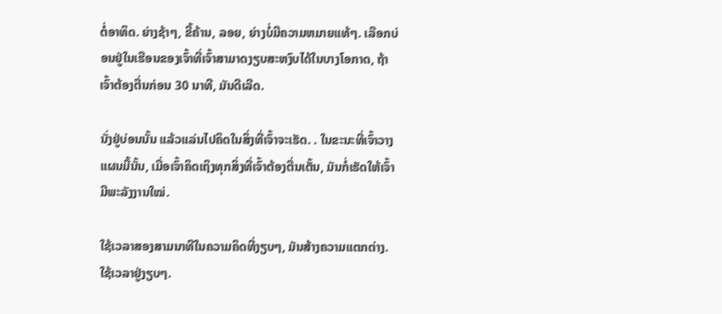ຕໍ່ອາທິດ. ຍ່າງຊ້າໆ, ຂີ້ຄ້ານ, ລອຍ, ຍ່າງບໍ່ມີຄວາມຫມາຍແທ້ໆ. ເລືອກບ່ອນຢູ່ໃນເຮືອນຂອງເຈົ້າທີ່ເຈົ້າສາມາດງຽບສະຫງົບໄດ້ໃນບາງໂອກາດ, ຖ້າເຈົ້າຕ້ອງຕື່ນກ່ອນ 30 ນາທີ, ມັນດີເລີດ.

ນັ່ງຢູ່ບ່ອນນັ້ນ ແລ້ວແລ່ນໄປຄິດໃນສິ່ງທີ່ເຈົ້າຈະເຮັດ. . ໃນຂະນະທີ່ເຈົ້າວາງແຜນມື້ນັ້ນ, ເມື່ອເຈົ້າຄິດເຖິງທຸກສິ່ງທີ່ເຈົ້າຕ້ອງຕື່ນເຕັ້ນ, ມັນກໍ່ເຮັດໃຫ້ເຈົ້າມີພະລັງງານໃໝ່.

ໃຊ້ເວລາສອງສາມນາທີໃນຄວາມຄິດທີ່ງຽບໆ, ມັນສ້າງຄວາມແຕກຕ່າງ. ໃຊ້ເວລາຢູ່ງຽບໆ.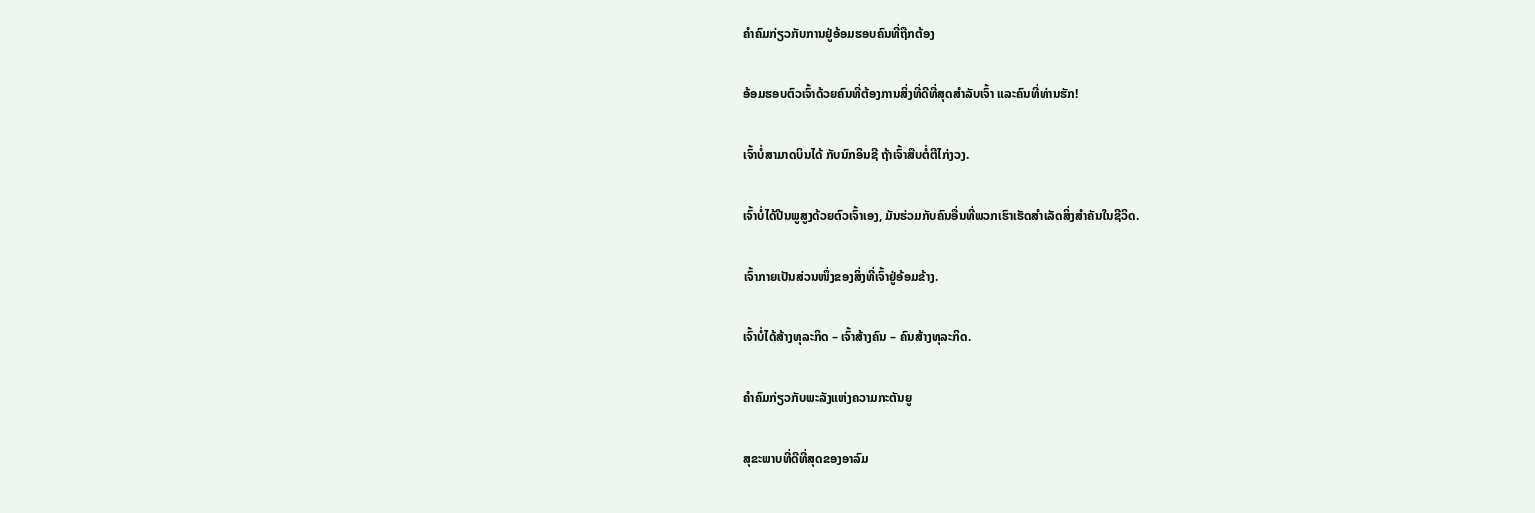ຄຳຄົມກ່ຽວກັບການຢູ່ອ້ອມຮອບຄົນທີ່ຖືກຕ້ອງ

ອ້ອມຮອບຕົວເຈົ້າດ້ວຍຄົນທີ່ຕ້ອງການສິ່ງທີ່ດີທີ່ສຸດສຳລັບເຈົ້າ ແລະຄົນທີ່ທ່ານຮັກ!

ເຈົ້າບໍ່ສາມາດບິນໄດ້ ກັບນົກອິນຊີ ຖ້າເຈົ້າສືບຕໍ່ຕີໄກ່ງວງ.

ເຈົ້າບໍ່ໄດ້ປີນພູສູງດ້ວຍຕົວເຈົ້າເອງ, ມັນຮ່ວມກັບຄົນອື່ນທີ່ພວກເຮົາເຮັດສຳເລັດສິ່ງສຳຄັນໃນຊີວິດ.

ເຈົ້າກາຍເປັນສ່ວນໜຶ່ງຂອງສິ່ງທີ່ເຈົ້າຢູ່ອ້ອມຂ້າງ.

ເຈົ້າບໍ່ໄດ້ສ້າງທຸລະກິດ – ເຈົ້າສ້າງຄົນ – ຄົນສ້າງທຸລະກິດ.

ຄຳຄົມກ່ຽວກັບພະລັງແຫ່ງຄວາມກະຕັນຍູ

ສຸຂະພາບທີ່ດີທີ່ສຸດຂອງອາລົມ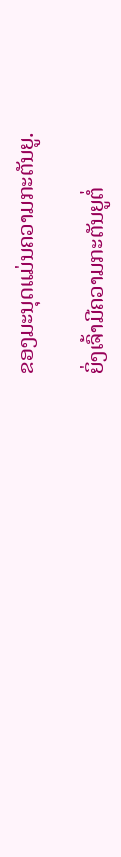ຂອງມະນຸດແມ່ນຄວາມກະຕັນຍູ.

ຍິ່ງເຈົ້າມີຄວາມກະຕັນຍູຕໍ່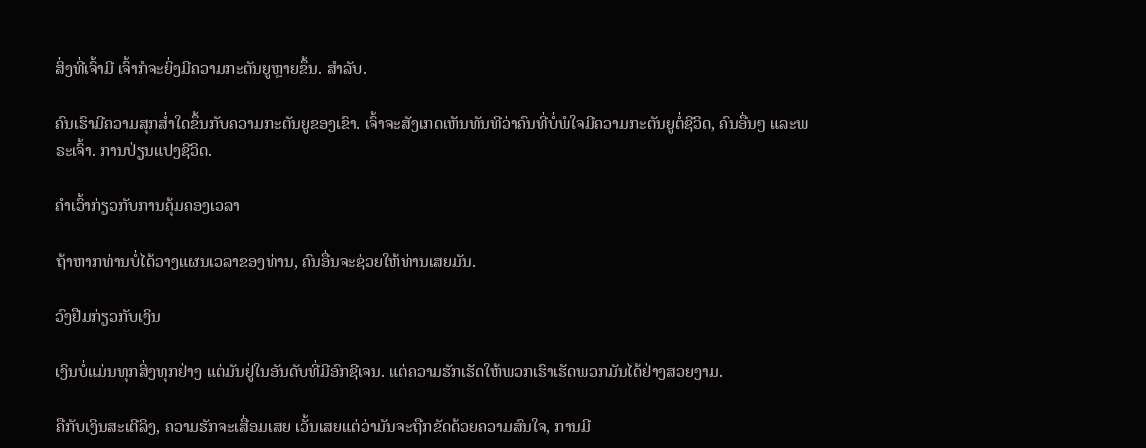ສິ່ງທີ່ເຈົ້າມີ ເຈົ້າກໍຈະຍິ່ງມີຄວາມກະຕັນຍູຫຼາຍຂຶ້ນ. ສໍາລັບ.

ຄົນເຮົາມີຄວາມສຸກສໍ່າໃດຂຶ້ນກັບຄວາມກະຕັນຍູຂອງເຂົາ. ເຈົ້າຈະສັງເກດເຫັນທັນທີວ່າຄົນທີ່ບໍ່ພໍໃຈມີຄວາມກະຕັນຍູຕໍ່ຊີວິດ, ຄົນອື່ນໆ ແລະພຣະເຈົ້າ. ການປ່ຽນແປງຊີວິດ.

ຄຳເວົ້າກ່ຽວກັບການຄຸ້ມຄອງເວລາ

ຖ້າຫາກທ່ານບໍ່ໄດ້ວາງແຜນເວລາຂອງທ່ານ, ຄົນອື່ນຈະຊ່ວຍໃຫ້ທ່ານເສຍມັນ.

ວົງຢືມກ່ຽວກັບເງິນ

ເງິນບໍ່ແມ່ນທຸກສິ່ງທຸກຢ່າງ ແຕ່ມັນຢູ່ໃນອັນດັບທີ່ມີອົກຊີເຈນ. ແຕ່ຄວາມຮັກເຮັດໃຫ້ພວກເຮົາເຮັດພວກມັນໄດ້ຢ່າງສວຍງາມ.

ຄືກັບເງິນສະເຕີລິງ, ຄວາມຮັກຈະເສື່ອມເສຍ ເວັ້ນເສຍແຕ່ວ່າມັນຈະຖືກຂັດດ້ວຍຄວາມສົນໃຈ, ການມີ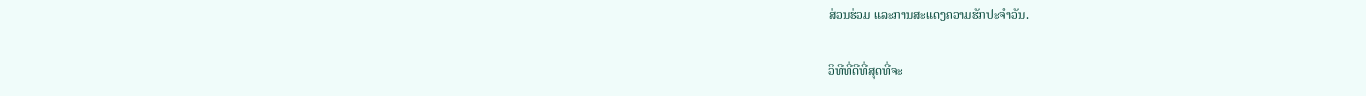ສ່ວນຮ່ວມ ແລະການສະແດງຄວາມຮັກປະຈໍາວັນ.

ວິທີທີ່ດີທີ່ສຸດທີ່ຈະ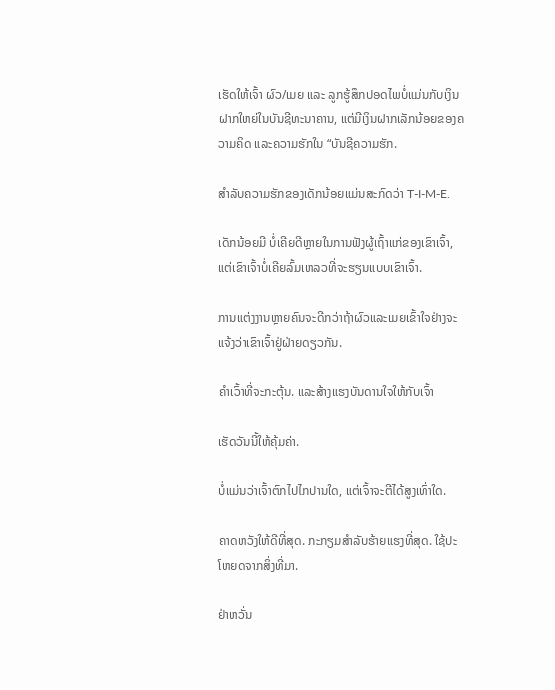ເຮັດໃຫ້ເຈົ້າ ຜົວ/ເມຍ ແລະ ລູກຮູ້ສຶກປອດໄພບໍ່ແມ່ນກັບເງິນຝາກໃຫຍ່ໃນບັນຊີທະນາຄານ, ແຕ່ມີເງິນຝາກເລັກນ້ອຍຂອງຄວາມຄິດ ແລະຄວາມຮັກໃນ “ບັນຊີຄວາມຮັກ.

ສຳລັບຄວາມຮັກຂອງເດັກນ້ອຍແມ່ນສະກົດວ່າ T-I-M-E.

ເດັກນ້ອຍມີ ບໍ່ເຄີຍດີຫຼາຍໃນການຟັງຜູ້ເຖົ້າແກ່ຂອງເຂົາເຈົ້າ, ແຕ່ເຂົາເຈົ້າບໍ່ເຄີຍລົ້ມເຫລວທີ່ຈະຮຽນແບບເຂົາເຈົ້າ.

ການແຕ່ງງານຫຼາຍຄົນຈະດີກວ່າຖ້າຜົວແລະເມຍເຂົ້າໃຈຢ່າງຈະແຈ້ງວ່າເຂົາເຈົ້າຢູ່ຝ່າຍດຽວກັນ.

ຄໍາເວົ້າທີ່ຈະກະຕຸ້ນ. ແລະສ້າງແຮງບັນດານໃຈໃຫ້ກັບເຈົ້າ

ເຮັດວັນນີ້ໃຫ້ຄຸ້ມຄ່າ.

ບໍ່ແມ່ນວ່າເຈົ້າຕົກໄປໄກປານໃດ, ແຕ່ເຈົ້າຈະຕີໄດ້ສູງເທົ່າໃດ.

ຄາດຫວັງໃຫ້ດີທີ່ສຸດ. ກະກຽມສໍາລັບຮ້າຍແຮງທີ່ສຸດ. ໃຊ້ປະໂຫຍດຈາກສິ່ງທີ່ມາ.

ຢ່າຫວັ່ນ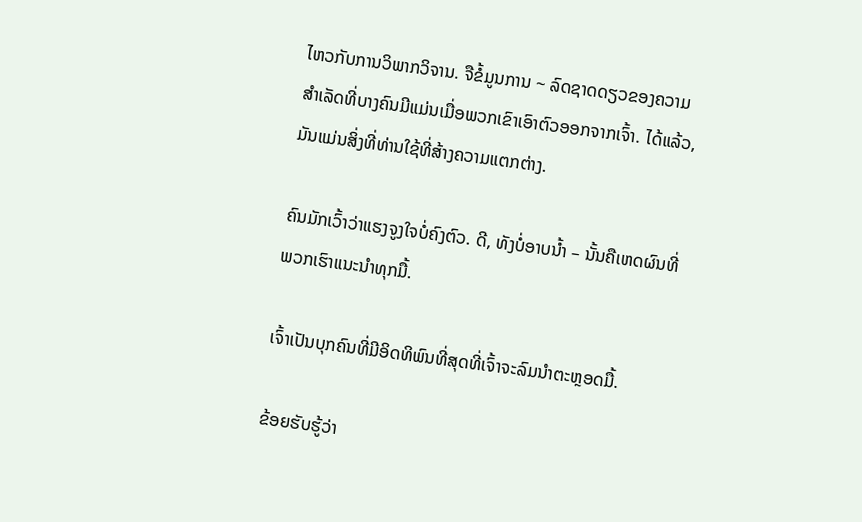ໄຫວກັບການວິພາກວິຈານ. ຈືຂໍ້ມູນການ ~ ລົດຊາດດຽວຂອງຄວາມສໍາເລັດທີ່ບາງຄົນມີແມ່ນເມື່ອພວກເຂົາເອົາຕົວອອກຈາກເຈົ້າ. ໄດ້ແລ້ວ, ມັນແມ່ນສິ່ງທີ່ທ່ານໃຊ້ທີ່ສ້າງຄວາມແຕກຕ່າງ.

ຄົນມັກເວົ້າວ່າແຮງຈູງໃຈບໍ່ຄົງຕົວ. ດີ, ທັງບໍ່ອາບນໍ້າ – ນັ້ນຄືເຫດຜົນທີ່ພວກເຮົາແນະນຳທຸກມື້.

ເຈົ້າເປັນບຸກຄົນທີ່ມີອິດທິພົນທີ່ສຸດທີ່ເຈົ້າຈະລົມນຳຕະຫຼອດມື້.

ຂ້ອຍຮັບຮູ້ວ່າ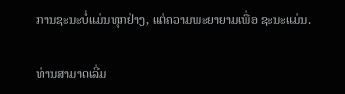ການຊະນະບໍ່ແມ່ນທຸກຢ່າງ, ແຕ່ຄວາມພະຍາຍາມເພື່ອ ຊະນະແມ່ນ.

ທ່ານສາມາດເລີ່ມ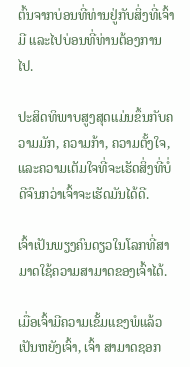ຕົ້ນຈາກບ່ອນທີ່ທ່ານຢູ່ກັບສິ່ງທີ່ເຈົ້າມີ ແລະໄປບ່ອນທີ່ທ່ານຕ້ອງການໄປ.

ປະສິດທິພາບສູງສຸດແມ່ນຂຶ້ນກັບຄວາມມັກ, ຄວາມກ້າ, ຄວາມຕັ້ງໃຈ, ແລະຄວາມເຕັມໃຈທີ່ຈະເຮັດສິ່ງທີ່ບໍ່ດີຈົນກວ່າເຈົ້າຈະເຮັດມັນໄດ້ດີ.

ເຈົ້າເປັນພຽງຄົນດຽວໃນໂລກທີ່ສາມາດໃຊ້ຄວາມສາມາດຂອງເຈົ້າໄດ້.

ເມື່ອເຈົ້າມີຄວາມເຂັ້ມແຂງພໍແລ້ວເປັນຫຍັງເຈົ້າ, ເຈົ້າ ສາມາດຊອກ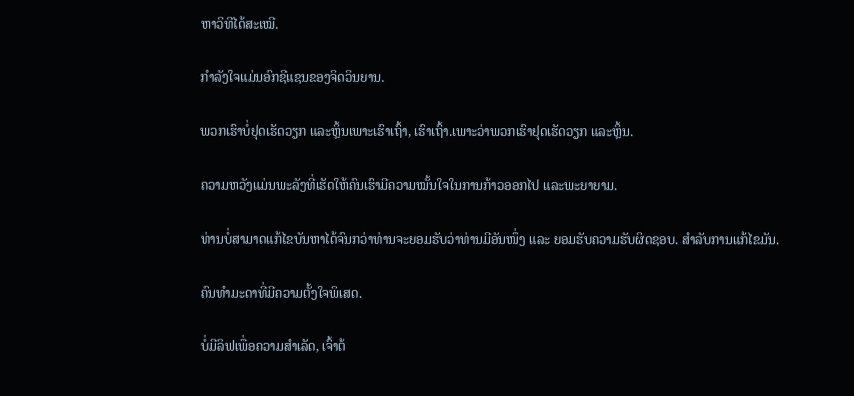ຫາວິທີໄດ້ສະເໝີ.

ກຳລັງໃຈແມ່ນອົກຊີແຊນຂອງຈິດວິນຍານ.

ພວກເຮົາບໍ່ຢຸດເຮັດວຽກ ແລະຫຼິ້ນເພາະເຮົາເຖົ້າ, ເຮົາເຖົ້າ.ເພາະວ່າພວກເຮົາຢຸດເຮັດວຽກ ແລະຫຼິ້ນ.

ຄວາມຫວັງແມ່ນພະລັງທີ່ເຮັດໃຫ້ຄົນເຮົາມີຄວາມໝັ້ນໃຈໃນການກ້າວອອກໄປ ແລະພະຍາຍາມ.

ທ່ານບໍ່ສາມາດແກ້ໄຂບັນຫາໄດ້ຈົນກວ່າທ່ານຈະຍອມຮັບວ່າທ່ານມີອັນໜຶ່ງ ແລະ ຍອມຮັບຄວາມຮັບຜິດຊອບ. ສໍາລັບການແກ້ໄຂມັນ.

ຄົນທຳມະດາທີ່ມີຄວາມຕັ້ງໃຈພິເສດ.

ບໍ່ມີລິຟເພື່ອຄວາມສຳເລັດ, ເຈົ້າຕ້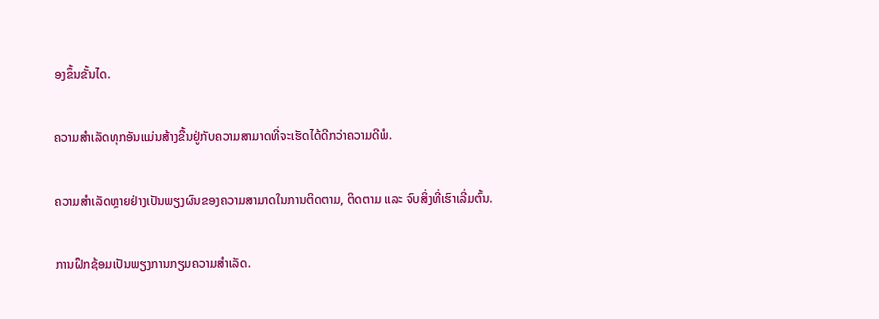ອງຂຶ້ນຂັ້ນໄດ.

ຄວາມສຳເລັດທຸກອັນແມ່ນສ້າງຂື້ນຢູ່ກັບຄວາມສາມາດທີ່ຈະເຮັດໄດ້ດີກວ່າຄວາມດີພໍ.

ຄວາມສຳເລັດຫຼາຍຢ່າງເປັນພຽງຜົນຂອງຄວາມສາມາດໃນການຕິດຕາມ, ຕິດຕາມ ແລະ ຈົບສິ່ງທີ່ເຮົາເລີ່ມຕົ້ນ.

ການຝຶກຊ້ອມເປັນພຽງການກຽມຄວາມສຳເລັດ.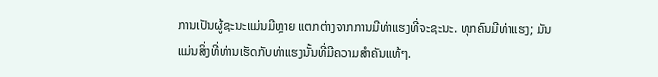ການເປັນຜູ້ຊະນະແມ່ນມີຫຼາຍ ແຕກຕ່າງຈາກການມີທ່າແຮງທີ່ຈະຊະນະ. ທຸກຄົນມີທ່າແຮງ; ມັນແມ່ນສິ່ງທີ່ທ່ານເຮັດກັບທ່າແຮງນັ້ນທີ່ມີຄວາມສໍາຄັນແທ້ໆ.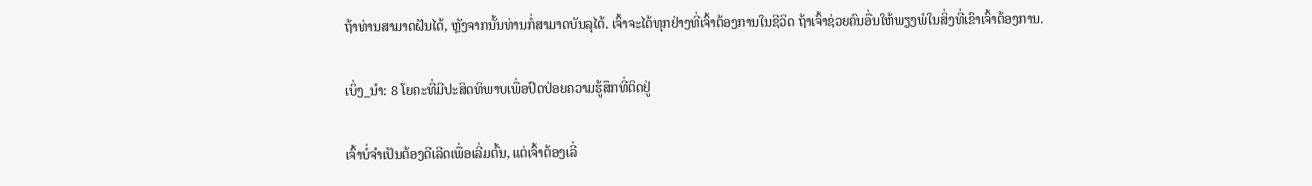ຖ້າທ່ານສາມາດຝັນໄດ້, ຫຼັງຈາກນັ້ນທ່ານກໍ່ສາມາດບັນລຸໄດ້. ເຈົ້າຈະໄດ້ທຸກຢ່າງທີ່ເຈົ້າຕ້ອງການໃນຊີວິດ ຖ້າເຈົ້າຊ່ວຍຄົນອື່ນໃຫ້ພຽງພໍໃນສິ່ງທີ່ເຂົາເຈົ້າຕ້ອງການ.

ເບິ່ງ_ນຳ: 8 ໂຍຄະທີ່ມີປະສິດທິພາບເພື່ອປົດປ່ອຍຄວາມຮູ້ສຶກທີ່ຕິດຢູ່

ເຈົ້າບໍ່ຈຳເປັນຕ້ອງດີເລີດເພື່ອເລີ່ມຕົ້ນ, ແຕ່ເຈົ້າຕ້ອງເລີ່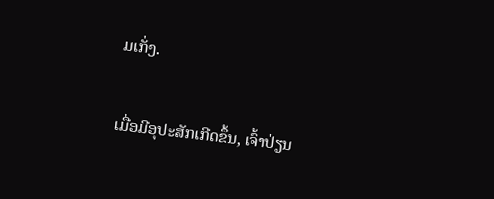ມເກັ່ງ.

ເມື່ອມີອຸປະສັກເກີດຂຶ້ນ, ເຈົ້າປ່ຽນ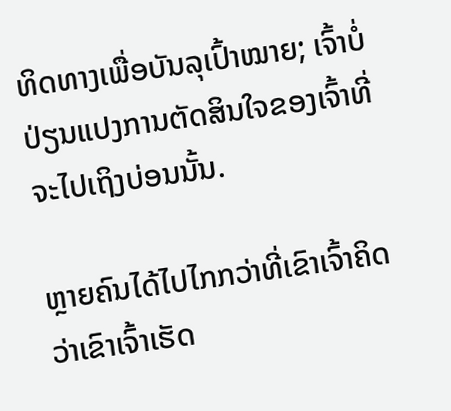ທິດທາງເພື່ອບັນລຸເປົ້າໝາຍ; ເຈົ້າບໍ່ປ່ຽນແປງການຕັດສິນໃຈຂອງເຈົ້າທີ່ຈະໄປເຖິງບ່ອນນັ້ນ.

ຫຼາຍຄົນໄດ້ໄປໄກກວ່າທີ່ເຂົາເຈົ້າຄິດວ່າເຂົາເຈົ້າເຮັດ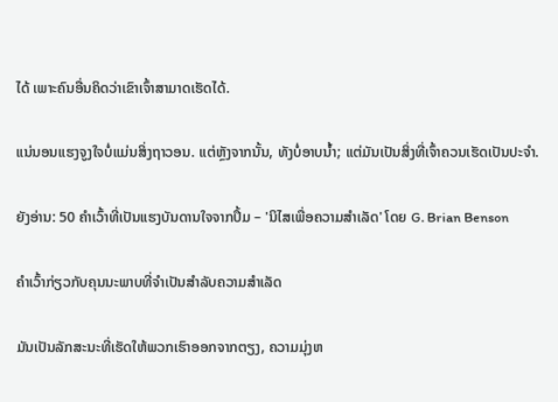ໄດ້ ເພາະຄົນອື່ນຄິດວ່າເຂົາເຈົ້າສາມາດເຮັດໄດ້.

ແນ່ນອນແຮງຈູງໃຈບໍ່ແມ່ນສິ່ງຖາວອນ. ແຕ່ຫຼັງຈາກນັ້ນ, ທັງບໍ່ອາບນໍ້າ; ແຕ່ມັນເປັນສິ່ງທີ່ເຈົ້າຄວນເຮັດເປັນປະຈຳ.

ຍັງອ່ານ: 50 ຄຳເວົ້າທີ່ເປັນແຮງບັນດານໃຈຈາກປຶ້ມ – 'ນິໄສເພື່ອຄວາມສຳເລັດ' ໂດຍ G. Brian Benson

ຄໍາເວົ້າກ່ຽວກັບຄຸນນະພາບທີ່ຈໍາເປັນສໍາລັບຄວາມສໍາເລັດ

ມັນເປັນລັກສະນະທີ່ເຮັດໃຫ້ພວກເຮົາອອກຈາກຕຽງ, ຄວາມມຸ່ງຫ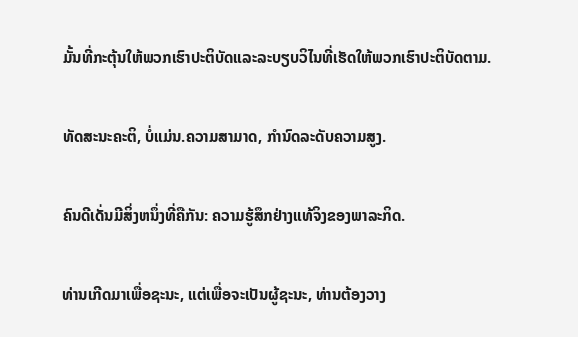ມັ້ນທີ່ກະຕຸ້ນໃຫ້ພວກເຮົາປະຕິບັດແລະລະບຽບວິໄນທີ່ເຮັດໃຫ້ພວກເຮົາປະຕິບັດຕາມ.

ທັດສະນະຄະຕິ, ບໍ່ແມ່ນ.ຄວາມສາມາດ, ກໍານົດລະດັບຄວາມສູງ.

ຄົນດີເດັ່ນມີສິ່ງຫນຶ່ງທີ່ຄືກັນ: ຄວາມຮູ້ສຶກຢ່າງແທ້ຈິງຂອງພາລະກິດ.

ທ່ານເກີດມາເພື່ອຊະນະ, ແຕ່ເພື່ອຈະເປັນຜູ້ຊະນະ, ທ່ານຕ້ອງວາງ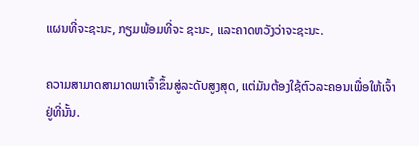ແຜນທີ່ຈະຊະນະ, ກຽມພ້ອມທີ່ຈະ ຊະນະ, ແລະຄາດຫວັງວ່າຈະຊະນະ.

ຄວາມສາມາດສາມາດພາເຈົ້າຂຶ້ນສູ່ລະດັບສູງສຸດ, ແຕ່ມັນຕ້ອງໃຊ້ຕົວລະຄອນເພື່ອໃຫ້ເຈົ້າຢູ່ທີ່ນັ້ນ.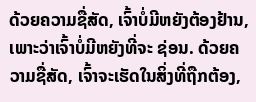ດ້ວຍຄວາມຊື່ສັດ, ເຈົ້າບໍ່ມີຫຍັງຕ້ອງຢ້ານ, ເພາະວ່າເຈົ້າບໍ່ມີຫຍັງທີ່ຈະ ຊ່ອນ. ດ້ວຍຄວາມຊື່ສັດ, ເຈົ້າຈະເຮັດໃນສິ່ງທີ່ຖືກຕ້ອງ,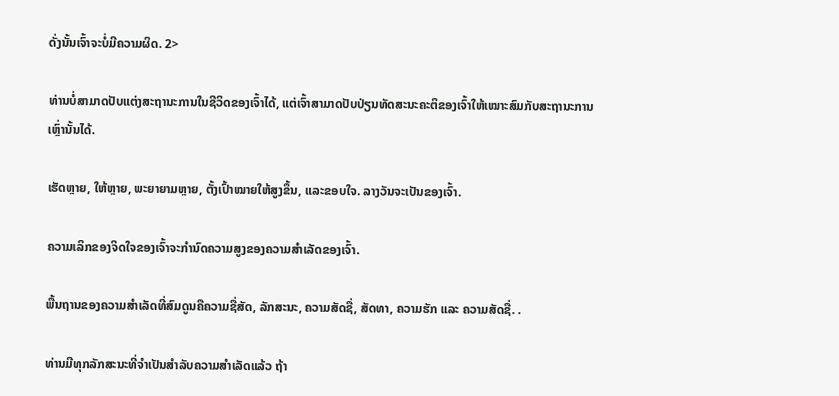ດັ່ງນັ້ນເຈົ້າຈະບໍ່ມີຄວາມຜິດ. 2>

ທ່ານບໍ່ສາມາດປັບແຕ່ງສະຖານະການໃນຊີວິດຂອງເຈົ້າໄດ້, ແຕ່ເຈົ້າສາມາດປັບປ່ຽນທັດສະນະຄະຕິຂອງເຈົ້າໃຫ້ເໝາະສົມກັບສະຖານະການເຫຼົ່ານັ້ນໄດ້.

ເຮັດຫຼາຍ, ໃຫ້ຫຼາຍ, ພະຍາຍາມຫຼາຍ, ຕັ້ງເປົ້າໝາຍໃຫ້ສູງຂຶ້ນ, ແລະຂອບໃຈ. ລາງວັນຈະເປັນຂອງເຈົ້າ.

ຄວາມເລິກຂອງຈິດໃຈຂອງເຈົ້າຈະກຳນົດຄວາມສູງຂອງຄວາມສຳເລັດຂອງເຈົ້າ.

ພື້ນຖານຂອງຄວາມສຳເລັດທີ່ສົມດູນຄືຄວາມຊື່ສັດ, ລັກສະນະ, ຄວາມສັດຊື່, ສັດທາ, ຄວາມຮັກ ແລະ ຄວາມສັດຊື່. .

ທ່ານມີທຸກລັກສະນະທີ່ຈຳເປັນສຳລັບຄວາມສຳເລັດແລ້ວ ຖ້າ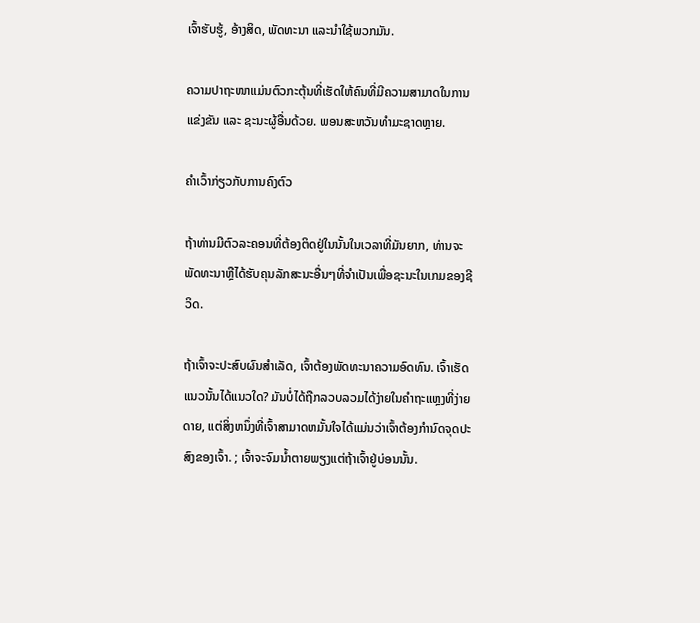ເຈົ້າຮັບຮູ້, ອ້າງສິດ, ພັດທະນາ ແລະນຳໃຊ້ພວກມັນ.

ຄວາມປາຖະໜາແມ່ນຕົວກະຕຸ້ນທີ່ເຮັດໃຫ້ຄົນທີ່ມີຄວາມສາມາດໃນການແຂ່ງຂັນ ແລະ ຊະນະຜູ້ອື່ນດ້ວຍ. ພອນສະຫວັນທໍາມະຊາດຫຼາຍ.

ຄໍາເວົ້າກ່ຽວກັບການຄົງຕົວ

ຖ້າທ່ານມີຕົວລະຄອນທີ່ຕ້ອງຕິດຢູ່ໃນນັ້ນໃນເວລາທີ່ມັນຍາກ, ທ່ານຈະພັດທະນາຫຼືໄດ້ຮັບຄຸນລັກສະນະອື່ນໆທີ່ຈໍາເປັນເພື່ອຊະນະໃນເກມຂອງຊີວິດ.

ຖ້າເຈົ້າຈະປະສົບຜົນສໍາເລັດ, ເຈົ້າຕ້ອງພັດທະນາຄວາມອົດທົນ. ເຈົ້າເຮັດແນວນັ້ນໄດ້ແນວໃດ? ມັນບໍ່ໄດ້ຖືກລວບລວມໄດ້ງ່າຍໃນຄໍາຖະແຫຼງທີ່ງ່າຍດາຍ, ແຕ່ສິ່ງຫນຶ່ງທີ່ເຈົ້າສາມາດຫມັ້ນໃຈໄດ້ແມ່ນວ່າເຈົ້າຕ້ອງກໍານົດຈຸດປະສົງຂອງເຈົ້າ. ; ເຈົ້າຈະຈົມນ້ຳຕາຍພຽງແຕ່ຖ້າເຈົ້າຢູ່ບ່ອນນັ້ນ.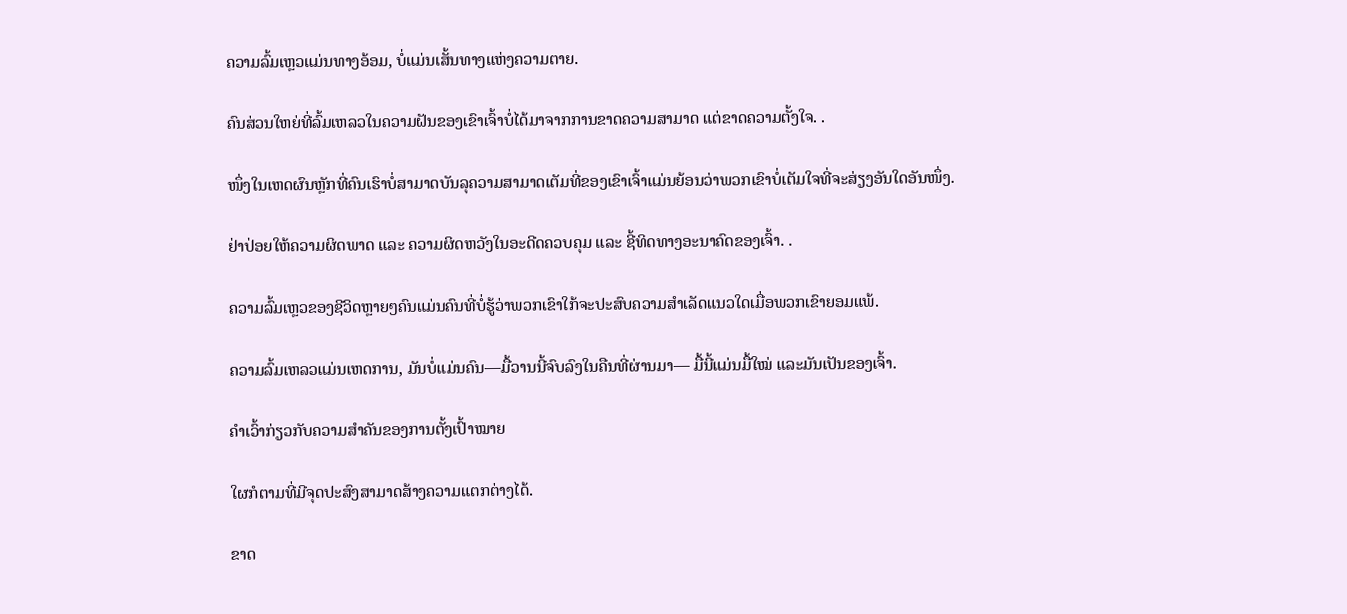ຄວາມລົ້ມເຫຼວແມ່ນທາງອ້ອມ, ບໍ່ແມ່ນເສັ້ນທາງແຫ່ງຄວາມຕາຍ.

ຄົນສ່ວນໃຫຍ່ທີ່ລົ້ມເຫລວໃນຄວາມຝັນຂອງເຂົາເຈົ້າບໍ່ໄດ້ມາຈາກການຂາດຄວາມສາມາດ ແຕ່ຂາດຄວາມຕັ້ງໃຈ. .

ໜຶ່ງໃນເຫດຜົນຫຼັກທີ່ຄົນເຮົາບໍ່ສາມາດບັນລຸຄວາມສາມາດເຕັມທີ່ຂອງເຂົາເຈົ້າແມ່ນຍ້ອນວ່າພວກເຂົາບໍ່ເຕັມໃຈທີ່ຈະສ່ຽງອັນໃດອັນໜຶ່ງ.

ຢ່າປ່ອຍໃຫ້ຄວາມຜິດພາດ ແລະ ຄວາມຜິດຫວັງໃນອະດີດຄວບຄຸມ ແລະ ຊີ້ທິດທາງອະນາຄົດຂອງເຈົ້າ. .

ຄວາມລົ້ມເຫຼວຂອງຊີວິດຫຼາຍໆຄົນແມ່ນຄົນທີ່ບໍ່ຮູ້ວ່າພວກເຂົາໃກ້ຈະປະສົບຄວາມສຳເລັດແນວໃດເມື່ອພວກເຂົາຍອມແພ້.

ຄວາມລົ້ມເຫລວແມ່ນເຫດການ, ມັນບໍ່ແມ່ນຄົນ—ມື້ວານນີ້ຈົບລົງໃນຄືນທີ່ຜ່ານມາ— ມື້ນີ້ແມ່ນມື້ໃໝ່ ແລະມັນເປັນຂອງເຈົ້າ.

ຄຳເວົ້າກ່ຽວກັບຄວາມສຳຄັນຂອງການຕັ້ງເປົ້າໝາຍ

ໃຜກໍຕາມທີ່ມີຈຸດປະສົງສາມາດສ້າງຄວາມແຕກຕ່າງໄດ້.

ຂາດ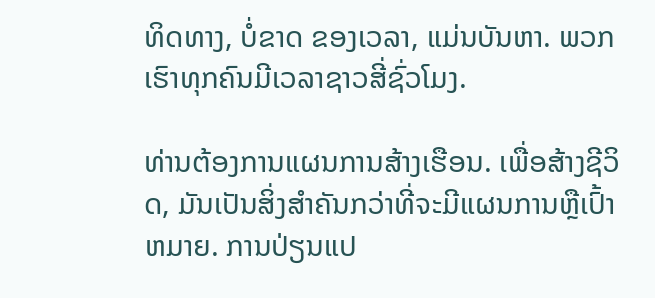ທິດທາງ, ບໍ່ຂາດ ຂອງເວລາ, ແມ່ນບັນຫາ. ພວກເຮົາທຸກຄົນມີເວລາຊາວສີ່ຊົ່ວໂມງ.

ທ່ານຕ້ອງການແຜນການສ້າງເຮືອນ. ເພື່ອສ້າງຊີວິດ, ມັນເປັນສິ່ງສໍາຄັນກວ່າທີ່ຈະມີແຜນການຫຼືເປົ້າຫມາຍ. ການປ່ຽນແປ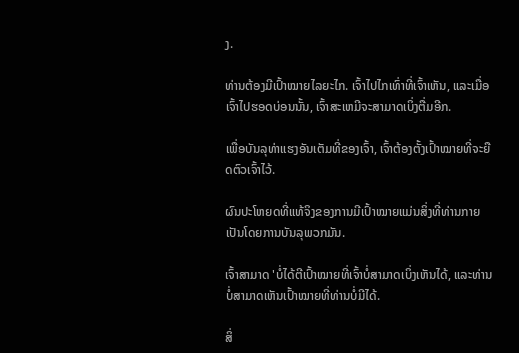ງ.

ທ່ານຕ້ອງມີເປົ້າໝາຍໄລຍະໄກ. ເຈົ້າໄປໄກເທົ່າທີ່ເຈົ້າເຫັນ, ແລະເມື່ອເຈົ້າໄປຮອດບ່ອນນັ້ນ, ເຈົ້າສະເຫມີຈະສາມາດເບິ່ງຕື່ມອີກ.

ເພື່ອບັນລຸທ່າແຮງອັນເຕັມທີ່ຂອງເຈົ້າ, ເຈົ້າຕ້ອງຕັ້ງເປົ້າໝາຍທີ່ຈະຍືດຕົວເຈົ້າໄວ້.

ຜົນປະໂຫຍດທີ່ແທ້ຈິງຂອງການມີເປົ້າໝາຍແມ່ນສິ່ງທີ່ທ່ານກາຍເປັນໂດຍການບັນລຸພວກມັນ.

ເຈົ້າສາມາດ 'ບໍ່ໄດ້ຕີເປົ້າໝາຍທີ່ເຈົ້າບໍ່ສາມາດເບິ່ງເຫັນໄດ້, ແລະທ່ານບໍ່ສາມາດເຫັນເປົ້າໝາຍທີ່ທ່ານບໍ່ມີໄດ້.

ສິ່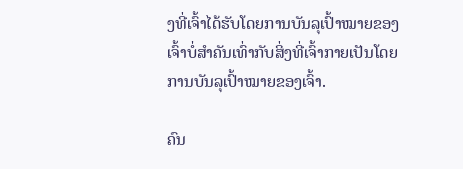ງທີ່ເຈົ້າໄດ້ຮັບໂດຍການບັນລຸເປົ້າໝາຍຂອງເຈົ້າບໍ່ສຳຄັນເທົ່າກັບສິ່ງທີ່ເຈົ້າກາຍເປັນໂດຍການບັນລຸເປົ້າໝາຍຂອງເຈົ້າ.

ຄົນ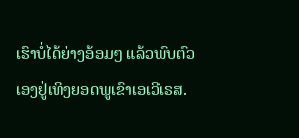ເຮົາບໍ່ໄດ້ຍ່າງອ້ອມໆ ແລ້ວພົບຕົວເອງຢູ່ເທິງຍອດພູເຂົາເອເວີເຣສ.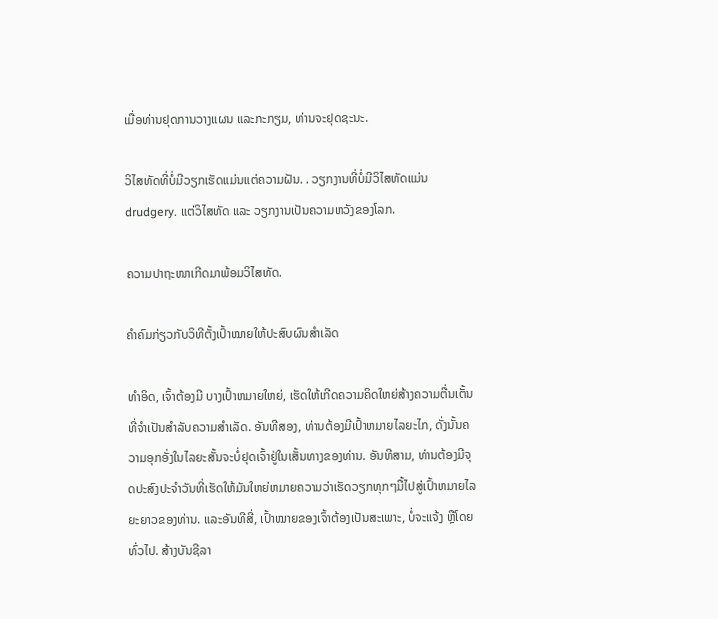ເມື່ອທ່ານຢຸດການວາງແຜນ ແລະກະກຽມ, ທ່ານຈະຢຸດຊະນະ.

ວິໄສທັດທີ່ບໍ່ມີວຽກເຮັດແມ່ນແຕ່ຄວາມຝັນ. . ວຽກງານທີ່ບໍ່ມີວິໄສທັດແມ່ນ drudgery. ແຕ່ວິໄສທັດ ແລະ ວຽກງານເປັນຄວາມຫວັງຂອງໂລກ.

ຄວາມປາຖະໜາເກີດມາພ້ອມວິໄສທັດ.

ຄຳຄົມກ່ຽວກັບວິທີຕັ້ງເປົ້າໝາຍໃຫ້ປະສົບຜົນສຳເລັດ

ທຳອິດ, ເຈົ້າຕ້ອງມີ ບາງເປົ້າຫມາຍໃຫຍ່, ເຮັດໃຫ້ເກີດຄວາມຄິດໃຫຍ່ສ້າງຄວາມຕື່ນເຕັ້ນທີ່ຈໍາເປັນສໍາລັບຄວາມສໍາເລັດ. ອັນທີສອງ, ທ່ານຕ້ອງມີເປົ້າຫມາຍໄລຍະໄກ, ດັ່ງນັ້ນຄວາມອຸກອັ່ງໃນໄລຍະສັ້ນຈະບໍ່ຢຸດເຈົ້າຢູ່ໃນເສັ້ນທາງຂອງທ່ານ. ອັນທີສາມ, ທ່ານຕ້ອງມີຈຸດປະສົງປະຈໍາວັນທີ່ເຮັດໃຫ້ມັນໃຫຍ່ຫມາຍຄວາມວ່າເຮັດວຽກທຸກໆມື້ໄປສູ່ເປົ້າຫມາຍໄລຍະຍາວຂອງທ່ານ. ແລະອັນທີສີ່, ເປົ້າໝາຍຂອງເຈົ້າຕ້ອງເປັນສະເພາະ, ບໍ່ຈະແຈ້ງ ຫຼືໂດຍທົ່ວໄປ. ສ້າງບັນຊີລາ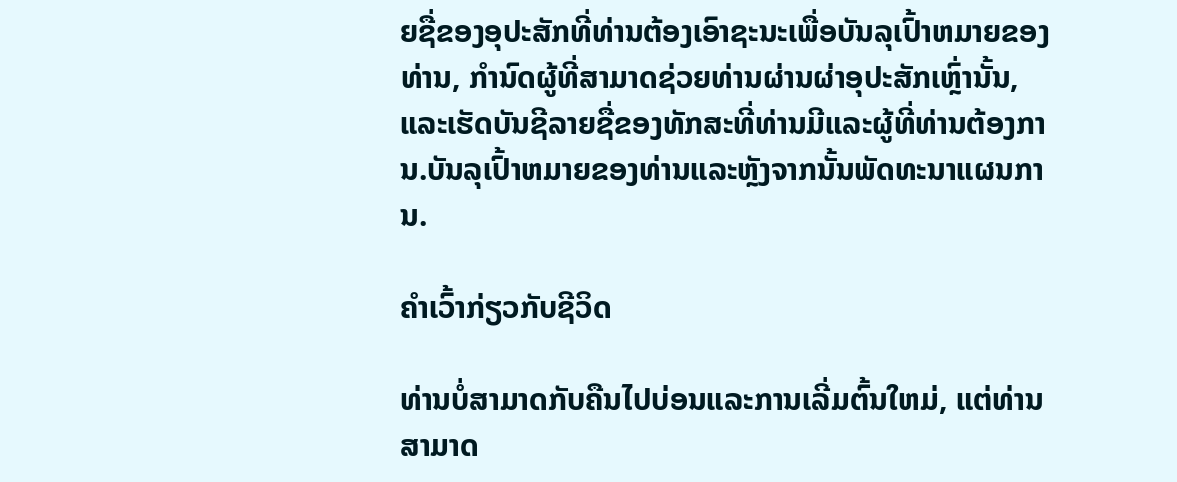ຍຊື່ຂອງອຸປະສັກທີ່ທ່ານຕ້ອງເອົາຊະນະເພື່ອບັນລຸເປົ້າຫມາຍຂອງທ່ານ, ກໍານົດຜູ້ທີ່ສາມາດຊ່ວຍທ່ານຜ່ານຜ່າອຸປະສັກເຫຼົ່ານັ້ນ, ແລະເຮັດບັນຊີລາຍຊື່ຂອງທັກສະທີ່ທ່ານມີແລະຜູ້ທີ່ທ່ານຕ້ອງການ.ບັນລຸເປົ້າຫມາຍຂອງທ່ານແລະຫຼັງຈາກນັ້ນພັດທະນາແຜນການ.

ຄໍາເວົ້າກ່ຽວກັບຊີວິດ

ທ່ານບໍ່ສາມາດກັບຄືນໄປບ່ອນແລະການເລີ່ມຕົ້ນໃຫມ່, ແຕ່ທ່ານສາມາດ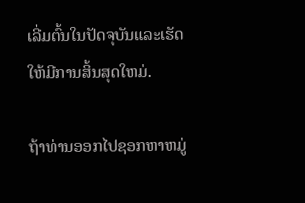ເລີ່ມຕົ້ນໃນປັດຈຸບັນແລະເຮັດໃຫ້ມີການສິ້ນສຸດໃຫມ່.

ຖ້າທ່ານອອກໄປຊອກຫາຫມູ່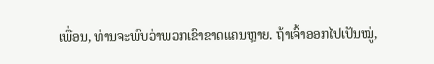ເພື່ອນ, ທ່ານຈະພົບວ່າພວກເຂົາຂາດແຄນຫຼາຍ. ຖ້າເຈົ້າອອກໄປເປັນໝູ່,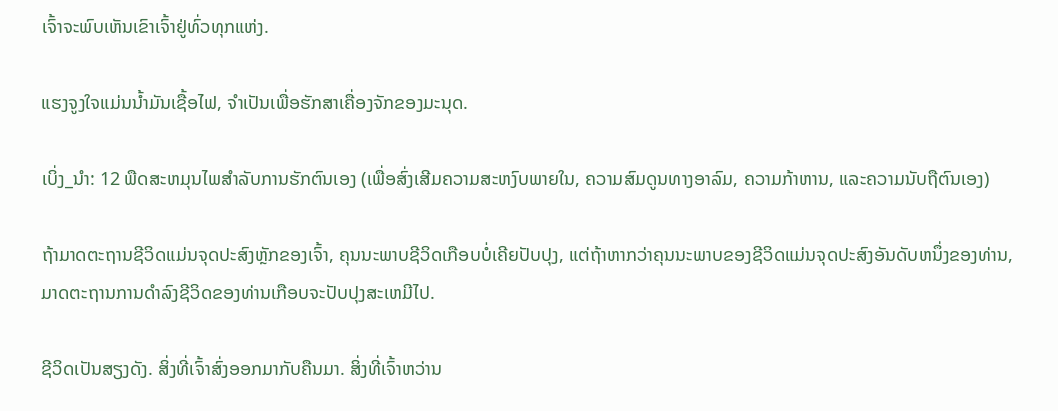ເຈົ້າຈະພົບເຫັນເຂົາເຈົ້າຢູ່ທົ່ວທຸກແຫ່ງ.

ແຮງຈູງໃຈແມ່ນນໍ້າມັນເຊື້ອໄຟ, ຈຳເປັນເພື່ອຮັກສາເຄື່ອງຈັກຂອງມະນຸດ.

ເບິ່ງ_ນຳ: 12 ພືດສະຫມຸນໄພສໍາລັບການຮັກຕົນເອງ (ເພື່ອສົ່ງເສີມຄວາມສະຫງົບພາຍໃນ, ຄວາມສົມດູນທາງອາລົມ, ຄວາມກ້າຫານ, ແລະຄວາມນັບຖືຕົນເອງ)

ຖ້າມາດຕະຖານຊີວິດແມ່ນຈຸດປະສົງຫຼັກຂອງເຈົ້າ, ຄຸນນະພາບຊີວິດເກືອບບໍ່ເຄີຍປັບປຸງ, ແຕ່ຖ້າຫາກວ່າຄຸນນະພາບຂອງຊີວິດແມ່ນຈຸດປະສົງອັນດັບຫນຶ່ງຂອງທ່ານ, ມາດຕະຖານການດໍາລົງຊີວິດຂອງທ່ານເກືອບຈະປັບປຸງສະເຫມີໄປ.

ຊີວິດເປັນສຽງດັງ. ສິ່ງທີ່ເຈົ້າສົ່ງອອກມາກັບຄືນມາ. ສິ່ງທີ່ເຈົ້າຫວ່ານ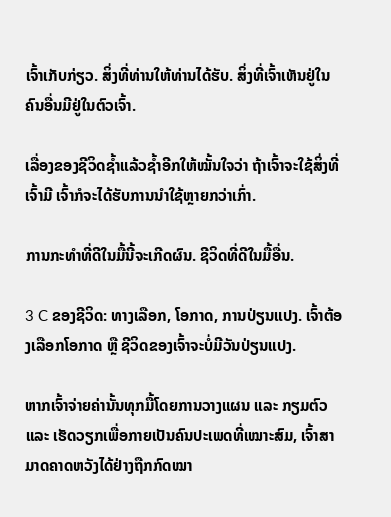ເຈົ້າເກັບກ່ຽວ. ສິ່ງທີ່ທ່ານໃຫ້ທ່ານໄດ້ຮັບ. ສິ່ງທີ່ເຈົ້າເຫັນຢູ່ໃນຄົນອື່ນມີຢູ່ໃນຕົວເຈົ້າ.

ເລື່ອງຂອງຊີວິດຊໍ້າແລ້ວຊໍ້າອີກໃຫ້ໝັ້ນໃຈວ່າ ຖ້າເຈົ້າຈະໃຊ້ສິ່ງທີ່ເຈົ້າມີ ເຈົ້າກໍຈະໄດ້ຮັບການນຳໃຊ້ຫຼາຍກວ່າເກົ່າ.

ການກະທຳທີ່ດີໃນມື້ນີ້ຈະເກີດຜົນ. ຊີວິດທີ່ດີໃນມື້ອື່ນ.

3 C ຂອງຊີວິດ: ທາງເລືອກ, ໂອກາດ, ການປ່ຽນແປງ. ເຈົ້າຕ້ອງເລືອກໂອກາດ ຫຼື ຊີວິດຂອງເຈົ້າຈະບໍ່ມີວັນປ່ຽນແປງ.

ຫາກເຈົ້າຈ່າຍຄ່ານັ້ນທຸກມື້ໂດຍການວາງແຜນ ແລະ ກຽມຕົວ ແລະ ເຮັດວຽກເພື່ອກາຍເປັນຄົນປະເພດທີ່ເໝາະສົມ, ເຈົ້າສາມາດຄາດຫວັງໄດ້ຢ່າງຖືກກົດໝາ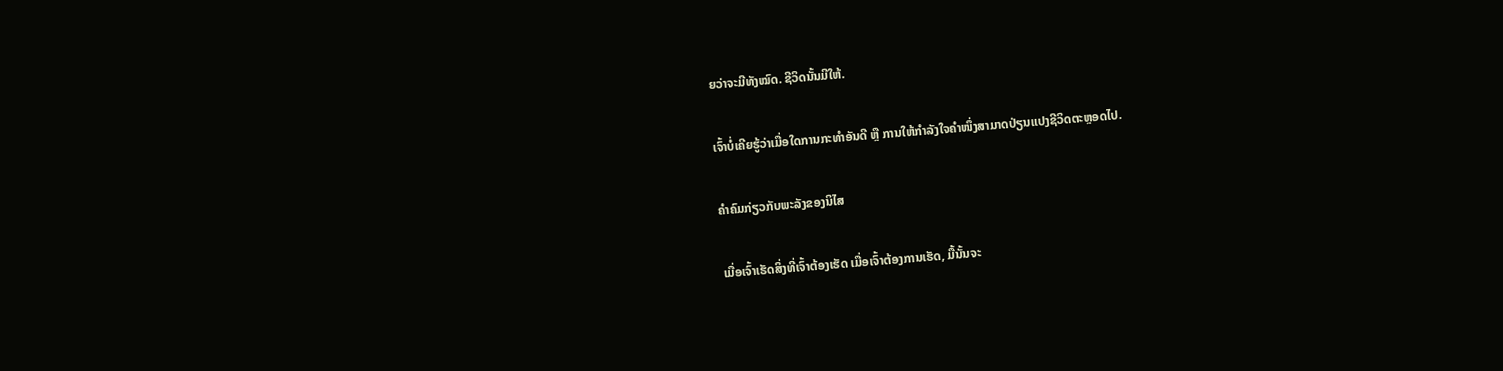ຍວ່າຈະມີທັງໝົດ. ຊີວິດນັ້ນມີໃຫ້.

ເຈົ້າບໍ່ເຄີຍຮູ້ວ່າເມື່ອໃດການກະທຳອັນດີ ຫຼື ການໃຫ້ກຳລັງໃຈຄຳໜຶ່ງສາມາດປ່ຽນແປງຊີວິດຕະຫຼອດໄປ.

ຄຳຄົມກ່ຽວກັບພະລັງຂອງນິໄສ

ເມື່ອເຈົ້າເຮັດສິ່ງທີ່ເຈົ້າຕ້ອງເຮັດ ເມື່ອເຈົ້າຕ້ອງການເຮັດ, ມື້ນັ້ນຈະ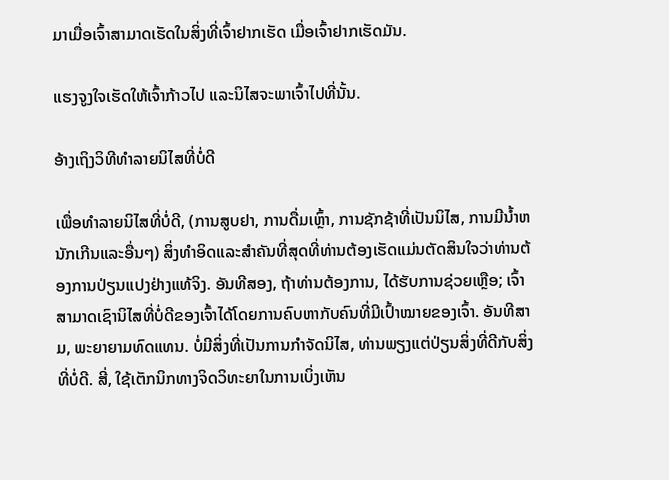ມາເມື່ອເຈົ້າສາມາດເຮັດໃນສິ່ງທີ່ເຈົ້າຢາກເຮັດ ເມື່ອເຈົ້າຢາກເຮັດມັນ.

ແຮງຈູງໃຈເຮັດໃຫ້ເຈົ້າກ້າວໄປ ແລະນິໄສຈະພາເຈົ້າໄປທີ່ນັ້ນ.

ອ້າງເຖິງວິທີທຳລາຍນິໄສທີ່ບໍ່ດີ

ເພື່ອທໍາລາຍນິໄສທີ່ບໍ່ດີ, (ການສູບຢາ, ການດື່ມເຫຼົ້າ, ການຊັກຊ້າທີ່ເປັນນິໄສ, ການມີນ້ຳຫນັກເກີນແລະອື່ນໆ) ສິ່ງທໍາອິດແລະສໍາຄັນທີ່ສຸດທີ່ທ່ານຕ້ອງເຮັດແມ່ນຕັດສິນໃຈວ່າທ່ານຕ້ອງການປ່ຽນແປງຢ່າງແທ້ຈິງ. ອັນທີສອງ, ຖ້າທ່ານຕ້ອງການ, ໄດ້ຮັບການຊ່ວຍເຫຼືອ; ເຈົ້າສາມາດເຊົານິໄສທີ່ບໍ່ດີຂອງເຈົ້າໄດ້ໂດຍການຄົບຫາກັບຄົນທີ່ມີເປົ້າໝາຍຂອງເຈົ້າ. ອັນທີສາມ, ພະຍາຍາມທົດແທນ. ບໍ່ມີສິ່ງທີ່ເປັນການກໍາຈັດນິໄສ, ທ່ານພຽງແຕ່ປ່ຽນສິ່ງທີ່ດີກັບສິ່ງທີ່ບໍ່ດີ. ສີ່, ໃຊ້ເຕັກນິກທາງຈິດວິທະຍາໃນການເບິ່ງເຫັນ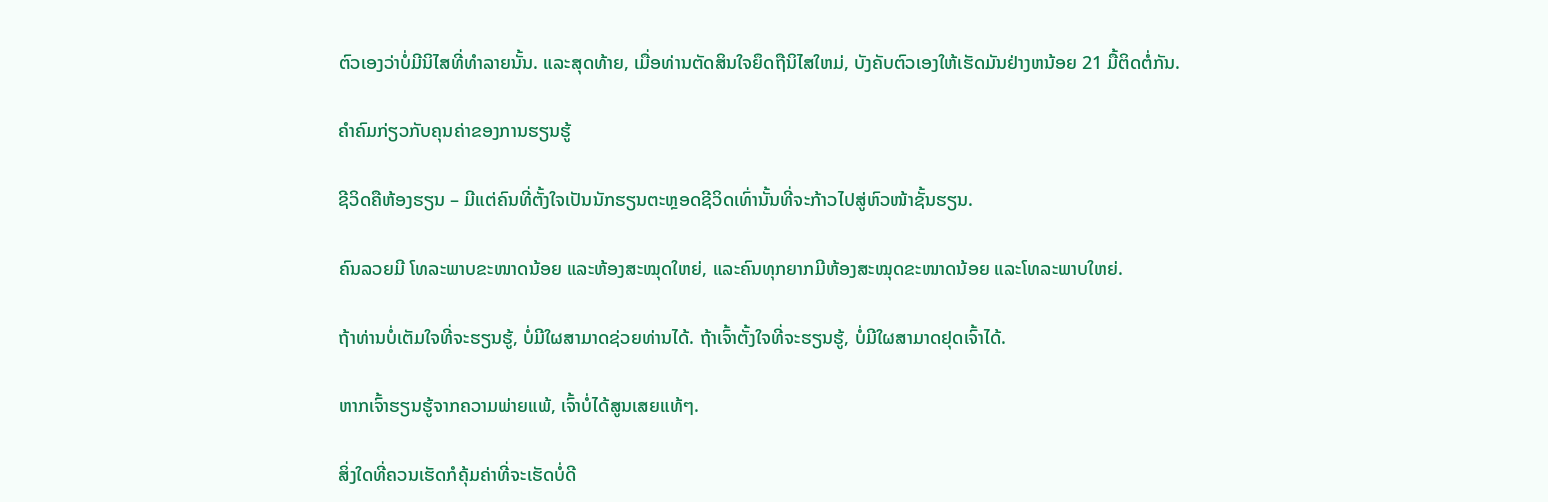ຕົວເອງວ່າບໍ່ມີນິໄສທີ່ທໍາລາຍນັ້ນ. ແລະສຸດທ້າຍ, ເມື່ອທ່ານຕັດສິນໃຈຍຶດຖືນິໄສໃຫມ່, ບັງຄັບຕົວເອງໃຫ້ເຮັດມັນຢ່າງຫນ້ອຍ 21 ມື້ຕິດຕໍ່ກັນ.

ຄຳຄົມກ່ຽວກັບຄຸນຄ່າຂອງການຮຽນຮູ້

ຊີວິດຄືຫ້ອງຮຽນ – ມີແຕ່ຄົນທີ່ຕັ້ງໃຈເປັນນັກຮຽນຕະຫຼອດຊີວິດເທົ່ານັ້ນທີ່ຈະກ້າວໄປສູ່ຫົວໜ້າຊັ້ນຮຽນ.

ຄົນລວຍມີ ໂທລະພາບຂະໜາດນ້ອຍ ແລະຫ້ອງສະໝຸດໃຫຍ່, ແລະຄົນທຸກຍາກມີຫ້ອງສະໝຸດຂະໜາດນ້ອຍ ແລະໂທລະພາບໃຫຍ່.

ຖ້າທ່ານບໍ່ເຕັມໃຈທີ່ຈະຮຽນຮູ້, ບໍ່ມີໃຜສາມາດຊ່ວຍທ່ານໄດ້. ຖ້າເຈົ້າຕັ້ງໃຈທີ່ຈະຮຽນຮູ້, ບໍ່ມີໃຜສາມາດຢຸດເຈົ້າໄດ້.

ຫາກເຈົ້າຮຽນຮູ້ຈາກຄວາມພ່າຍແພ້, ເຈົ້າບໍ່ໄດ້ສູນເສຍແທ້ໆ.

ສິ່ງໃດທີ່ຄວນເຮັດກໍຄຸ້ມຄ່າທີ່ຈະເຮັດບໍ່ດີ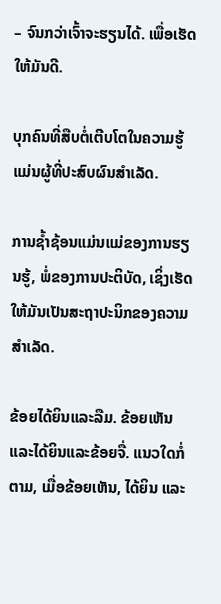– ຈົນກວ່າເຈົ້າຈະຮຽນໄດ້. ເພື່ອເຮັດໃຫ້ມັນດີ.

ບຸກຄົນທີ່ສືບຕໍ່ເຕີບໂຕໃນຄວາມຮູ້ແມ່ນຜູ້ທີ່ປະສົບຜົນສໍາເລັດ.

ການຊໍ້າຊ້ອນແມ່ນແມ່ຂອງການຮຽນຮູ້, ພໍ່ຂອງການປະຕິບັດ, ເຊິ່ງເຮັດໃຫ້ມັນເປັນສະຖາປະນິກຂອງຄວາມສໍາເລັດ.

ຂ້ອຍໄດ້ຍິນແລະລືມ. ຂ້ອຍເຫັນແລະໄດ້ຍິນແລະຂ້ອຍຈື່. ແນວໃດກໍ່ຕາມ, ເມື່ອຂ້ອຍເຫັນ, ໄດ້ຍິນ ແລະ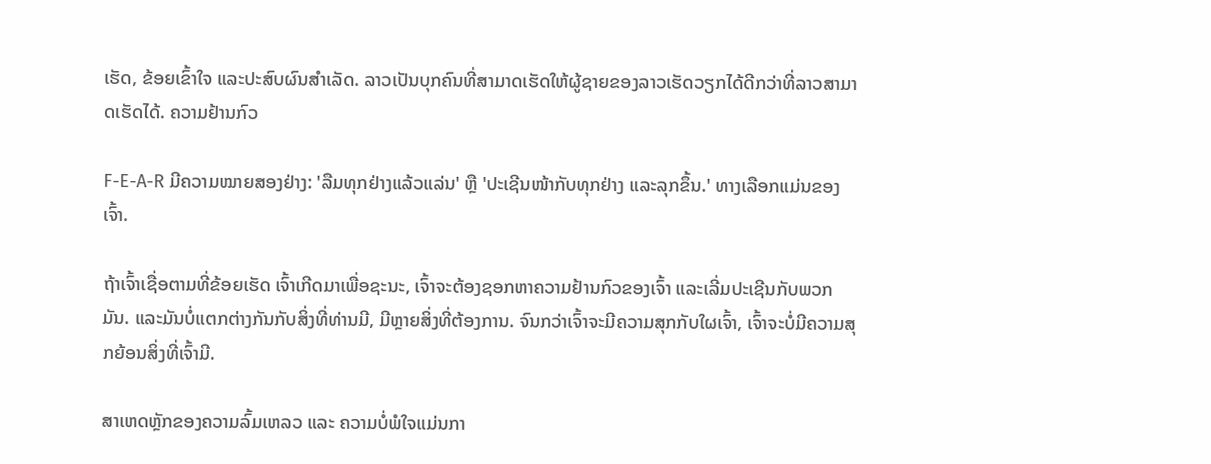ເຮັດ, ຂ້ອຍເຂົ້າໃຈ ແລະປະສົບຜົນສຳເລັດ. ລາວເປັນບຸກຄົນທີ່ສາມາດເຮັດໃຫ້ຜູ້ຊາຍຂອງລາວເຮັດວຽກໄດ້ດີກວ່າທີ່ລາວສາມາດເຮັດໄດ້. ຄວາມຢ້ານກົວ

F-E-A-R ມີຄວາມໝາຍສອງຢ່າງ: 'ລືມທຸກຢ່າງແລ້ວແລ່ນ' ຫຼື 'ປະເຊີນໜ້າກັບທຸກຢ່າງ ແລະລຸກຂຶ້ນ.' ທາງເລືອກແມ່ນຂອງເຈົ້າ.

ຖ້າເຈົ້າເຊື່ອຕາມທີ່ຂ້ອຍເຮັດ ເຈົ້າເກີດມາເພື່ອຊະນະ, ເຈົ້າຈະຕ້ອງຊອກຫາຄວາມຢ້ານກົວຂອງເຈົ້າ ແລະເລີ່ມປະເຊີນກັບພວກມັນ. ແລະມັນບໍ່ແຕກຕ່າງກັນກັບສິ່ງທີ່ທ່ານມີ, ມີຫຼາຍສິ່ງທີ່ຕ້ອງການ. ຈົນກວ່າເຈົ້າຈະມີຄວາມສຸກກັບໃຜເຈົ້າ, ເຈົ້າຈະບໍ່ມີຄວາມສຸກຍ້ອນສິ່ງທີ່ເຈົ້າມີ.

ສາເຫດຫຼັກຂອງຄວາມລົ້ມເຫລວ ແລະ ຄວາມບໍ່ພໍໃຈແມ່ນກາ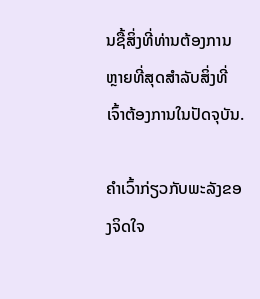ນຊື້ສິ່ງທີ່ທ່ານຕ້ອງການຫຼາຍທີ່ສຸດສໍາລັບສິ່ງທີ່ເຈົ້າຕ້ອງການໃນປັດຈຸບັນ.

ຄໍາເວົ້າກ່ຽວກັບພະລັງຂອງຈິດໃຈ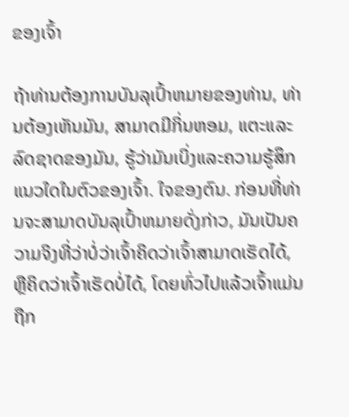ຂອງເຈົ້າ

ຖ້າທ່ານຕ້ອງການບັນລຸເປົ້າຫມາຍຂອງທ່ານ, ທ່ານຕ້ອງເຫັນມັນ, ສາມາດມີກິ່ນຫອມ, ແຕະແລະລົດຊາດຂອງມັນ, ຮູ້ວ່າມັນເບິ່ງແລະຄວາມຮູ້ສຶກແນວໃດໃນຕົວຂອງເຈົ້າ. ໃຈຂອງຕົນ. ກ່ອນທີ່ທ່ານຈະສາມາດບັນລຸເປົ້າຫມາຍດັ່ງກ່າວ, ມັນເປັນຄວາມຈິງທີ່ວ່າບໍ່ວ່າເຈົ້າຄິດວ່າເຈົ້າສາມາດເຮັດໄດ້, ຫຼືຄິດວ່າເຈົ້າເຮັດບໍ່ໄດ້, ໂດຍທົ່ວໄປແລ້ວເຈົ້າແມ່ນຖືກ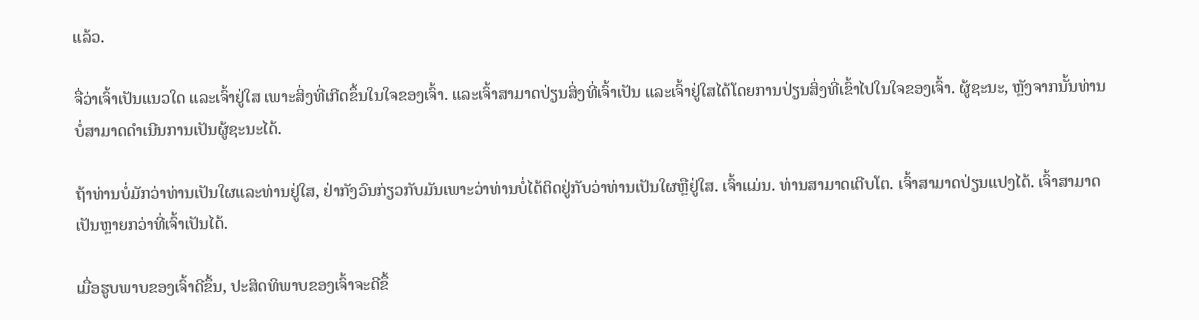ແລ້ວ.

ຈື່ວ່າເຈົ້າເປັນແນວໃດ ແລະເຈົ້າຢູ່ໃສ ເພາະສິ່ງທີ່ເກີດຂຶ້ນໃນໃຈຂອງເຈົ້າ. ແລະເຈົ້າສາມາດປ່ຽນສິ່ງທີ່ເຈົ້າເປັນ ແລະເຈົ້າຢູ່ໃສໄດ້ໂດຍການປ່ຽນສິ່ງທີ່ເຂົ້າໄປໃນໃຈຂອງເຈົ້າ. ຜູ້ຊະນະ, ຫຼັງຈາກນັ້ນທ່ານບໍ່ສາມາດດໍາເນີນການເປັນຜູ້ຊະນະໄດ້.

ຖ້າທ່ານບໍ່ມັກວ່າທ່ານເປັນໃຜແລະທ່ານຢູ່ໃສ, ຢ່າກັງວົນກ່ຽວກັບມັນເພາະວ່າທ່ານບໍ່ໄດ້ຕິດຢູ່ກັບວ່າທ່ານເປັນໃຜຫຼືຢູ່ໃສ. ເຈົ້າແມ່ນ. ທ່ານສາມາດເຕີບໂຕ. ເຈົ້າສາມາດປ່ຽນແປງໄດ້. ເຈົ້າສາມາດເປັນຫຼາຍກວ່າທີ່ເຈົ້າເປັນໄດ້.

ເມື່ອຮູບພາບຂອງເຈົ້າດີຂຶ້ນ, ປະສິດທິພາບຂອງເຈົ້າຈະດີຂຶ້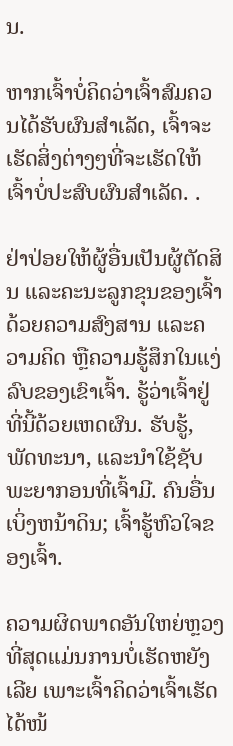ນ.

ຫາກເຈົ້າບໍ່ຄິດວ່າເຈົ້າສົມຄວນໄດ້ຮັບຜົນສຳເລັດ, ເຈົ້າຈະເຮັດສິ່ງຕ່າງໆທີ່ຈະເຮັດໃຫ້ເຈົ້າບໍ່ປະສົບຜົນສຳເລັດ. .

ຢ່າປ່ອຍໃຫ້ຜູ້ອື່ນເປັນຜູ້ຕັດສິນ ແລະຄະນະລູກຂຸນຂອງເຈົ້າດ້ວຍຄວາມສົງສານ ແລະຄວາມຄິດ ຫຼືຄວາມຮູ້ສຶກໃນແງ່ລົບຂອງເຂົາເຈົ້າ. ຮູ້ວ່າເຈົ້າຢູ່ທີ່ນີ້ດ້ວຍເຫດຜົນ. ຮັບຮູ້, ພັດທະນາ, ແລະນໍາໃຊ້ຊັບພະຍາກອນທີ່ເຈົ້າມີ. ຄົນອື່ນເບິ່ງຫນ້າດິນ; ເຈົ້າຮູ້ຫົວໃຈຂອງເຈົ້າ.

ຄວາມຜິດພາດອັນໃຫຍ່ຫຼວງທີ່ສຸດແມ່ນການບໍ່ເຮັດຫຍັງເລີຍ ເພາະເຈົ້າຄິດວ່າເຈົ້າເຮັດໄດ້ໜ້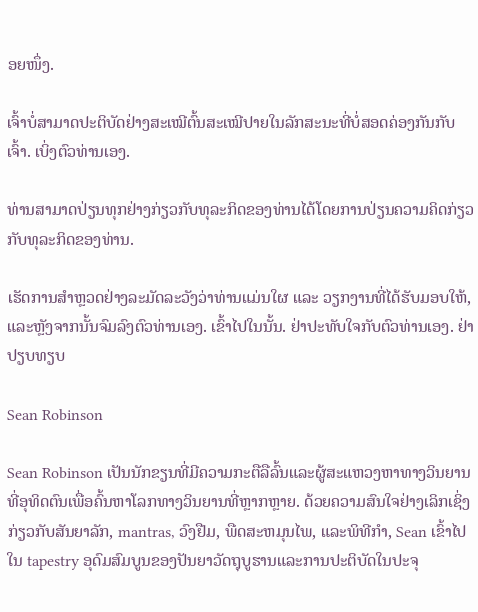ອຍໜຶ່ງ.

ເຈົ້າບໍ່ສາມາດປະຕິບັດຢ່າງສະເໝີຕົ້ນສະເໝີປາຍໃນລັກສະນະທີ່ບໍ່ສອດຄ່ອງກັນກັບເຈົ້າ. ເບິ່ງຕົວທ່ານເອງ.

ທ່ານສາມາດປ່ຽນທຸກຢ່າງກ່ຽວກັບທຸລະກິດຂອງທ່ານໄດ້ໂດຍການປ່ຽນຄວາມຄິດກ່ຽວກັບທຸລະກິດຂອງທ່ານ.

ເຮັດການສຳຫຼວດຢ່າງລະມັດລະວັງວ່າທ່ານແມ່ນໃຜ ແລະ ວຽກງານທີ່ໄດ້ຮັບມອບໃຫ້, ແລະຫຼັງຈາກນັ້ນຈົມລົງຕົວທ່ານເອງ. ເຂົ້າໄປໃນນັ້ນ. ຢ່າປະທັບໃຈກັບຕົວທ່ານເອງ. ຢ່າປຽບທຽບ

Sean Robinson

Sean Robinson ເປັນນັກຂຽນທີ່ມີຄວາມກະຕືລືລົ້ນແລະຜູ້ສະແຫວງຫາທາງວິນຍານທີ່ອຸທິດຕົນເພື່ອຄົ້ນຫາໂລກທາງວິນຍານທີ່ຫຼາກຫຼາຍ. ດ້ວຍຄວາມສົນໃຈຢ່າງເລິກເຊິ່ງກ່ຽວກັບສັນຍາລັກ, mantras, ວົງຢືມ, ພືດສະຫມຸນໄພ, ແລະພິທີກໍາ, Sean ເຂົ້າໄປໃນ tapestry ອຸດົມສົມບູນຂອງປັນຍາວັດຖຸບູຮານແລະການປະຕິບັດໃນປະຈຸ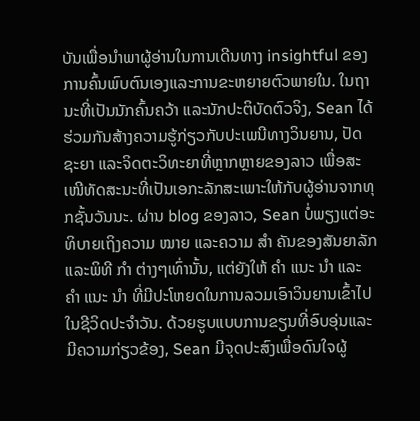ບັນເພື່ອນໍາພາຜູ້ອ່ານໃນການເດີນທາງ insightful ຂອງການຄົ້ນພົບຕົນເອງແລະການຂະຫຍາຍຕົວພາຍໃນ. ໃນຖານະທີ່ເປັນນັກຄົ້ນຄວ້າ ແລະນັກປະຕິບັດຕົວຈິງ, Sean ໄດ້ຮ່ວມກັນສ້າງຄວາມຮູ້ກ່ຽວກັບປະເພນີທາງວິນຍານ, ປັດຊະຍາ ແລະຈິດຕະວິທະຍາທີ່ຫຼາກຫຼາຍຂອງລາວ ເພື່ອສະເໜີທັດສະນະທີ່ເປັນເອກະລັກສະເພາະໃຫ້ກັບຜູ້ອ່ານຈາກທຸກຊັ້ນວັນນະ. ຜ່ານ blog ຂອງລາວ, Sean ບໍ່ພຽງແຕ່ອະທິບາຍເຖິງຄວາມ ໝາຍ ແລະຄວາມ ສຳ ຄັນຂອງສັນຍາລັກແລະພິທີ ກຳ ຕ່າງໆເທົ່ານັ້ນ, ແຕ່ຍັງໃຫ້ ຄຳ ແນະ ນຳ ແລະ ຄຳ ແນະ ນຳ ທີ່ມີປະໂຫຍດໃນການລວມເອົາວິນຍານເຂົ້າໄປໃນຊີວິດປະຈໍາວັນ. ດ້ວຍຮູບແບບການຂຽນທີ່ອົບອຸ່ນແລະມີຄວາມກ່ຽວຂ້ອງ, Sean ມີຈຸດປະສົງເພື່ອດົນໃຈຜູ້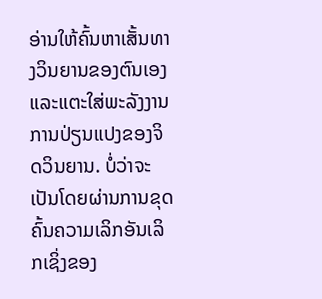ອ່ານໃຫ້ຄົ້ນຫາເສັ້ນທາງວິນຍານຂອງຕົນເອງແລະແຕະໃສ່ພະລັງງານການປ່ຽນແປງຂອງຈິດວິນຍານ. ບໍ່ວ່າຈະເປັນໂດຍຜ່ານການຂຸດຄົ້ນຄວາມເລິກອັນເລິກເຊິ່ງຂອງ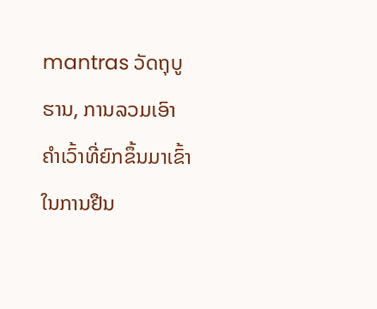mantras ວັດຖຸບູຮານ, ການລວມເອົາຄໍາເວົ້າທີ່ຍົກຂຶ້ນມາເຂົ້າໃນການຢືນ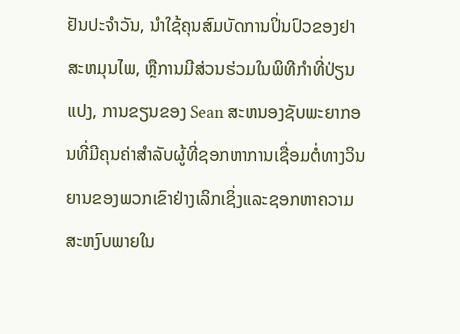ຢັນປະຈໍາວັນ, ນໍາໃຊ້ຄຸນສົມບັດການປິ່ນປົວຂອງຢາສະຫມຸນໄພ, ຫຼືການມີສ່ວນຮ່ວມໃນພິທີກໍາທີ່ປ່ຽນແປງ, ການຂຽນຂອງ Sean ສະຫນອງຊັບພະຍາກອນທີ່ມີຄຸນຄ່າສໍາລັບຜູ້ທີ່ຊອກຫາການເຊື່ອມຕໍ່ທາງວິນຍານຂອງພວກເຂົາຢ່າງເລິກເຊິ່ງແລະຊອກຫາຄວາມສະຫງົບພາຍໃນ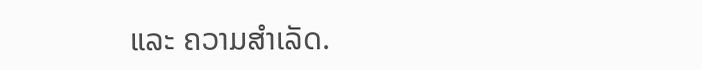ແລະ ຄວາມສຳເລັດ.